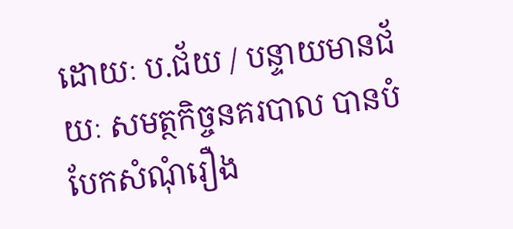ដោយៈ ប.ជ័យ / បន្ទាយមានជ័យៈ សមត្ថកិច្ចនគរបាល បានបំបែកសំណុំរឿង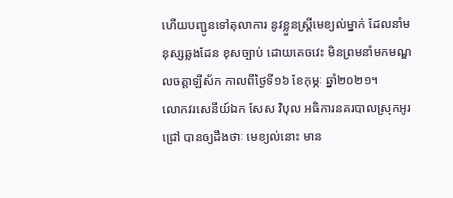ហើយបញ្ជូនទៅតុលាការ នូវខ្លួនស្ត្រីមេខ្យល់ម្នាក់ ដែលនាំមនុស្សឆ្លងដែន ខុសច្បាប់ ដោយគេចវេះ មិនព្រមនាំមកមណ្ឌលចត្តាឡីស័ក កាលពីថ្ងៃទី១៦ ខែកុម្ភៈ ឆ្នាំ២០២១។
លោកវរសេនីយ៍ឯក សែស វិបុល អធិការនគរបាលស្រុកអូរជ្រៅ បានឲ្យដឹងថាៈ មេខ្យល់នោះ មាន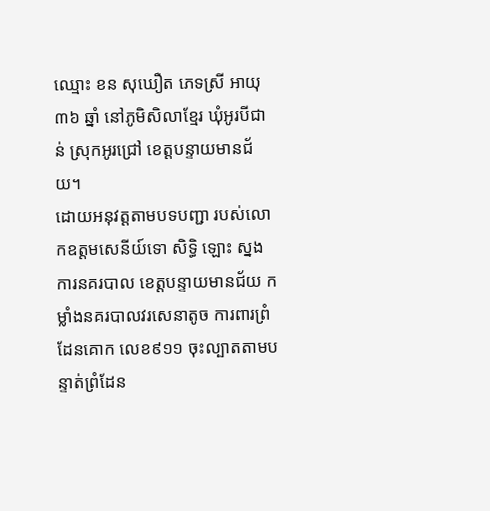ឈ្មោះ ខន សុឃឿត ភេទស្រី អាយុ ៣៦ ឆ្នាំ នៅភូមិសិលាខ្មែរ ឃុំអូរបីជាន់ ស្រុកអូរជ្រៅ ខេត្តបន្ទាយមានជ័យ។
ដោយអនុវត្តតាមបទបញ្ជា របស់លោកឧត្តមសេនីយ៍ទោ សិទ្ធិ ឡោះ ស្នងការនគរបាល ខេត្តបន្ទាយមានជ័យ កម្លាំងនគរបាលវរសេនាតូច ការពារព្រំដែនគោក លេខ៩១១ ចុះល្បាតតាមបន្ទាត់ព្រំដែន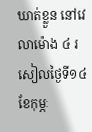ឃាត់ខ្លួន នៅវេលាម៉ោង ៤ រសៀលថ្ងៃទី១៤ ខែកុម្ភៈ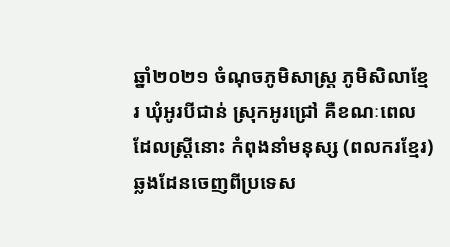ឆ្នាំ២០២១ ចំណុចភូមិសាស្ត្រ ភូមិសិលាខ្មែរ ឃុំអូរបីជាន់ ស្រុកអូរជ្រៅ គឺខណៈពេលដែលស្ត្រីនោះ កំពុងនាំមនុស្ស (ពលករខ្មែរ) ឆ្លងដែនចេញពីប្រទេស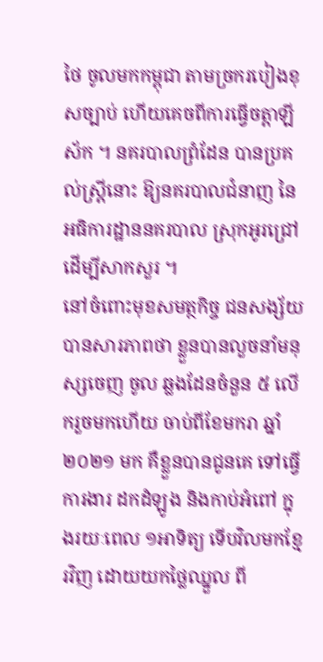ថៃ ចូលមកកម្ពុជា តាមច្រករបៀងខុសច្បាប់ ហើយគេចពីការធ្វើចត្តាឡីស័ក ។ នគរបាលព្រំដែន បានប្រគល់ស្ត្រីនោះ ឱ្យនគរបាលជំនាញ នៃអធិការដ្ឋាននគរបាល ស្រុកអូរជ្រៅ ដើម្បីសាកសួរ ។
នៅចំពោះមុខសមត្ថកិច្ច ជនសង្ស័យ បានសារភាពថា ខ្លួនបានលួចនាំមនុស្សចេញ ចូល ឆ្លងដែនចំនួន ៥ លើករួចមកហើយ ចាប់ពីខែមករា ឆ្នាំ២០២១ មក គឺខ្លួនបានជូនគេ ទៅធ្វើការងារ ដកដំឡូង និងកាប់អំពៅ ក្នុងរយៈពេល ១អាទិត្យ ទើបវិលមកខ្មែរវិញ ដោយយកថ្លៃឈ្នួល ពី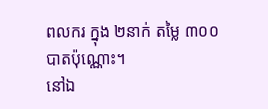ពលករ ក្នុង ២នាក់ តម្លៃ ៣០០ បាតប៉ុណ្ណោះ។
នៅឯ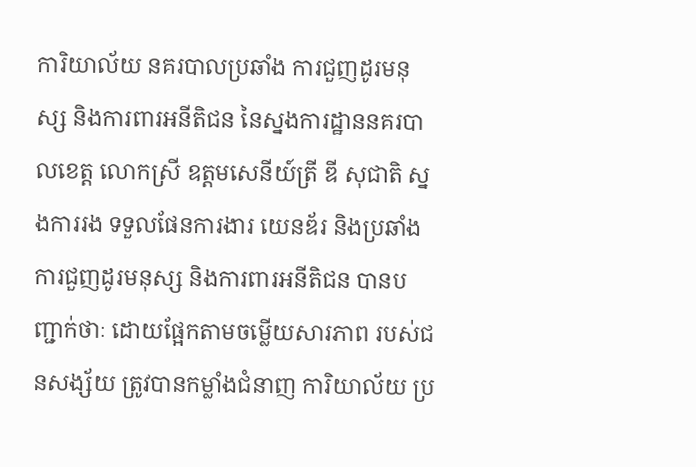ការិយាល័យ នគរបាលប្រឆាំង ការជួញដូរមនុស្ស និងការពារអនីតិជន នៃស្នងការដ្ឋាននគរបាលខេត្ត លោកស្រី ឧត្តមសេនីយ៍ត្រី ឌី សុជាតិ ស្នងការរង ទទួលផែនការងារ យេនឌ័រ និងប្រឆាំងការជួញដូរមនុស្ស និងការពារអនីតិជន បានបញ្ជាក់ថាៈ ដោយផ្អែកតាមចម្លើយសារភាព របស់ជនសង្ស័យ ត្រូវបានកម្លាំងជំនាញ ការិយាល័យ ប្រ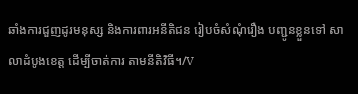ឆាំងការជួញដូរមនុស្ស និងការពារអនីតិជន រៀបចំសំណុំរឿង បញ្ជូនខ្លួនទៅ សាលាដំបូងខេត្ត ដើម្បីចាត់ការ តាមនីតិវិធី។/V